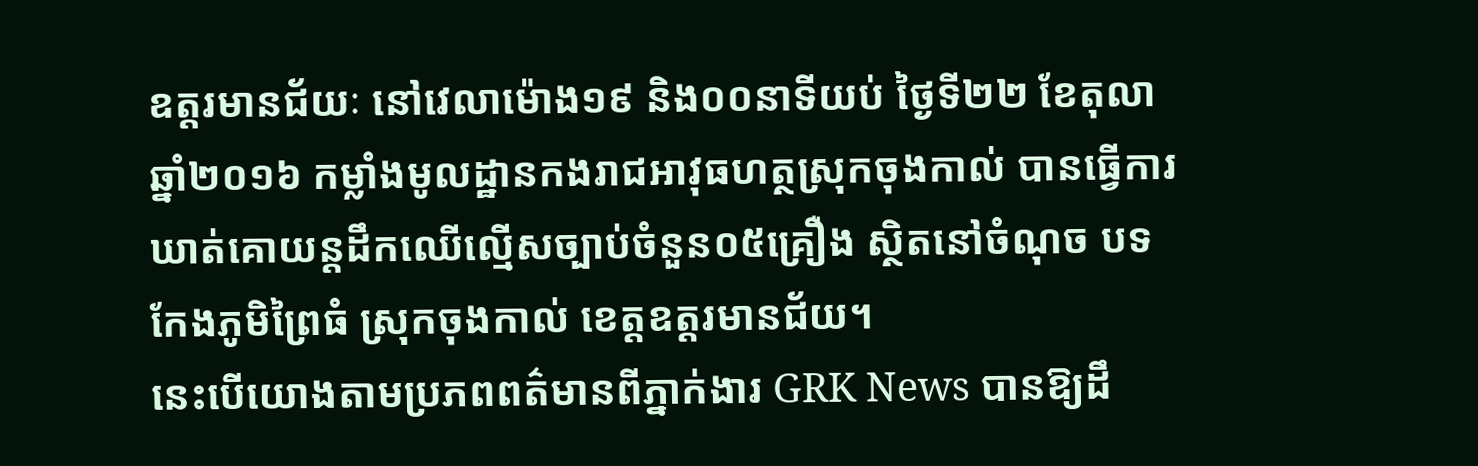ឧត្តរមានជ័យៈ នៅវេលាម៉ោង១៩ និង០០នាទីយប់ ថ្ងៃទី២២ ខែតុលា ឆ្នាំ២០១៦ កម្លាំងមូលដ្ឋានកងរាជអាវុធហត្ថស្រុកចុងកាល់ បានធ្វើការឃាត់គោយន្តដឹកឈើល្មើសច្បាប់ចំនួន០៥គ្រឿង ស្ថិតនៅចំណុច បទកែងភូមិព្រៃធំ ស្រុកចុងកាល់ ខេត្តឧត្តរមានជ័យ។
នេះបើយោងតាមប្រភពពត៌មានពីភ្នាក់ងារ GRK News បានឱ្យដឹ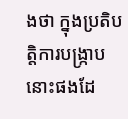ងថា ក្នុងប្រតិបត្តិការបង្ក្រាបនោះផងដែ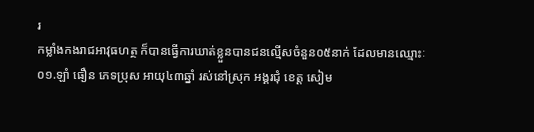រ
កម្លាំងកងរាជអាវុធហត្ថ ក៏បានធ្វើការឃាត់ខ្លួនបានជនល្មើសចំនួន០៥នាក់ ដែលមានឈ្មោះៈ
០១.ឡាំ ធឿន ភេទប្រុស អាយុ៤៣ឆ្នាំ រស់នៅស្រុក អង្គរជុំ ខេត្ត សៀម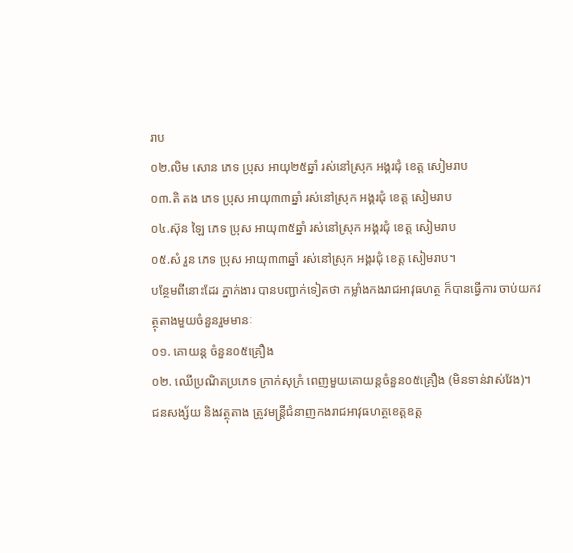រាប
០២.លិម សោន ភេទ ប្រុស អាយុ២៥ឆ្នាំ រស់នៅស្រុក អង្គរជុំ ខេត្ត សៀមរាប
០៣.តិ តង ភេទ ប្រុស អាយុ៣៣ឆ្នាំ រស់នៅស្រុក អង្គរជុំ ខេត្ត សៀមរាប
០៤.ស៊ុន ឡៃ ភេទ ប្រុស អាយុ៣៥ឆ្នាំ រស់នៅស្រុក អង្គរជុំ ខេត្ត សៀមរាប
០៥.សំ រួន ភេទ ប្រុស អាយុ៣៣ឆ្នាំ រស់នៅស្រុក អង្គរជុំ ខេត្ត សៀមរាប។
បន្ថែមពីនោះដែរ ភ្នាក់ងារ បានបញ្ជាក់ទៀតថា កម្លាំងកងរាជអាវុធហត្ថ ក៏បានធ្វើការ ចាប់យកវត្ថុតាងមួយចំនួនរួមមានៈ
០១. គោយន្ត ចំនួន០៥គ្រឿង
០២. ឈើប្រណិតប្រភេទ ក្រាក់សុក្រំ ពេញមួយគោយន្តចំនួន០៥គ្រឿង (មិនទាន់វាស់វែង)។
ជនសង្ស័យ និងវត្ថុតាង ត្រូវមន្ត្រីជំនាញកងរាជអាវុធហត្ថខេត្តឧត្ត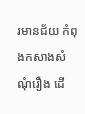រមានជ័យ កំពុងកសាងសំណុំរឿង ដើ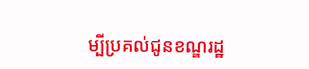ម្បីប្រគល់ជូនខណ្ឌរដ្ឋ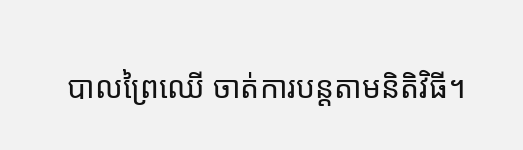បាលព្រៃឈើ ចាត់ការបន្តតាមនិតិវិធី។